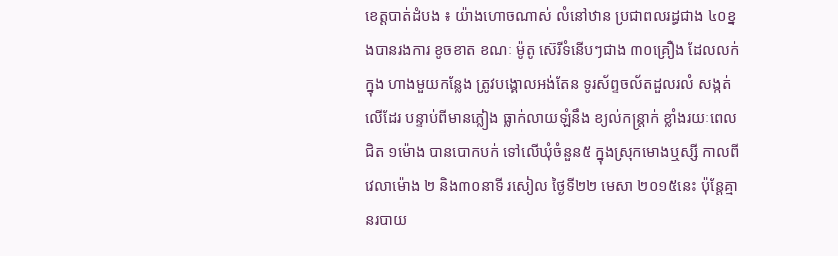ខេត្តបាត់ដំបង ៖ យ៉ាងហោចណាស់ លំនៅឋាន ប្រជាពលរដ្ធជាង ៤០ខ្នងបានរងការ ខូចខាត ខណៈ ម៉ូតូ ស៊េរីទំនើបៗជាង ៣០គ្រឿង ដែលលក់ក្នុង ហាងមួយកន្លែង ត្រូវបង្គោលអង់តែន ទូរស័ព្ទចល័តដួលរលំ សង្កត់លើដែរ បន្ទាប់ពីមានភ្លៀង ធ្លាក់លាយឡំនឹង ខ្យល់កន្ត្រាក់ ខ្លាំងរយៈពេល ជិត ១ម៉ោង បានបោកបក់ ទៅលើឃុំចំនួន៥ ក្នុងស្រុកមោងឬស្សី កាលពីវេលាម៉ោង ២ និង៣០នាទី រសៀល ថ្ងៃទី២២ មេសា ២០១៥នេះ ប៉ុន្តែគ្មានរបាយ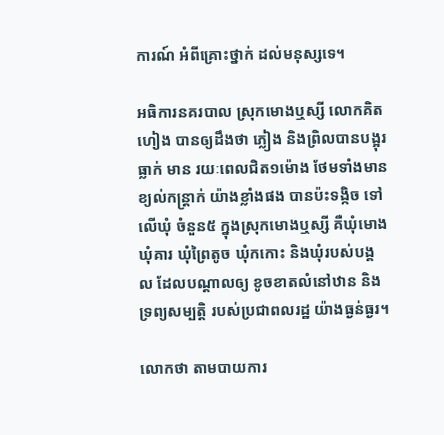ការណ៍ អំពីគ្រោះថ្នាក់ ដល់មនុស្សទេ។

អធិការនគរបាល ស្រុកមោងឬស្សី លោកគិត ហៀង បានឲ្យដឹងថា ភ្លៀង និងព្រិលបានបង្អុរធ្លាក់ មាន រយៈពេលជិត១ម៉ោង ថែមទាំងមាន ខ្យល់កន្ត្រាក់ យ៉ាងខ្លាំងផង បានប៉ះទង្កិច ទៅលើឃុំ ចំនួន៥ ក្នុងស្រុកមោងឬស្សី គឺឃុំមោង ឃុំគារ ឃុំព្រៃតូច ឃុំកកោះ និងឃុំរបស់បង្គល ដែលបណ្ដាលឲ្យ ខូចខាតលំនៅឋាន និងទ្រព្យសម្បត្តិ របស់ប្រជាពលរដ្ឋ យ៉ាងធ្ងន់ធ្ងរ។

លោកថា តាមបាយការ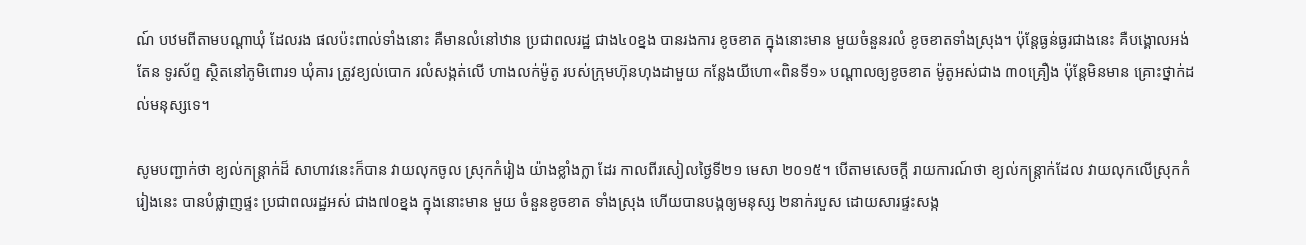ណ៍ បឋមពីតាមបណ្ដាឃុំ ដែលរង ផលប៉ះពាល់ទាំងនោះ គឺមានលំនៅឋាន ប្រជាពលរដ្ឋ ជាង៤០ខ្នង បានរងការ ខូចខាត ក្នុងនោះមាន មួយចំនួនរលំ ខូចខាតទាំងស្រុង។ ប៉ុន្តែធ្ងន់ធ្ងរជាងនេះ គឺបង្គោលអង់តែន ទូរស័ព្ទ ស្ថិតនៅភូមិពោរ១ ឃុំគារ ត្រូវខ្យល់បោក រលំសង្កត់លើ ហាងលក់ម៉ូតូ របស់ក្រុមហ៊ុនហុងដាមួយ កន្លែងយីហោ«ពិនទី១» បណ្ដាលឲ្យខូចខាត ម៉ូតូអស់ជាង ៣០គ្រឿង ប៉ុន្តែមិនមាន គ្រោះថ្នាក់ដល់មនុស្សទេ។

សូមបញ្ជាក់ថា ខ្យល់កន្ត្រាក់ដ៏ សាហាវនេះក៏បាន វាយលុកចូល ស្រុកកំរៀង យ៉ាងខ្លាំងក្លា ដែរ កាលពីរសៀលថ្ងៃទី២១ មេសា ២០១៥។ បើតាមសេចក្ដី រាយការណ៍ថា ខ្យល់កន្ត្រាក់ដែល វាយលុកលើស្រុកកំរៀងនេះ បានបំផ្លាញផ្ទះ ប្រជាពលរដ្ឋអស់ ជាង៧០ខ្នង ក្នុងនោះមាន មួយ ចំនួនខូចខាត ទាំងស្រុង ហើយបានបង្កឲ្យមនុស្ស ២នាក់របួស ដោយសារផ្ទះសង្ក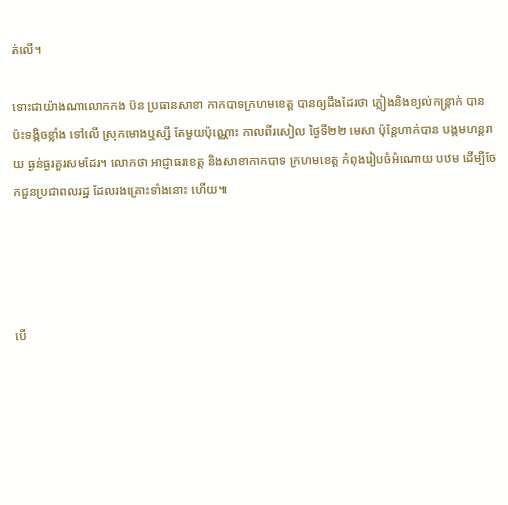ត់លើ។

ទោះជាយ៉ាងណាលោកកង ប៊ន ប្រធានសាខា កាកបាទក្រហមខេត្ត បានឲ្យដឹងដែរថា ភ្លៀងនិងខ្យល់កន្ត្រាក់ បានប៉ះទង្កិចខ្លាំង ទៅលើ ស្រុកមោងឬស្សី តែមួយប៉ុណ្ណោះ កាលពីរសៀល ថ្ងៃទី២២ មេសា ប៉ុន្តែហាក់បាន បង្កមហន្តរាយ ធ្ងន់ធ្ងរគួរសមដែរ។ លោកថា អាជ្ញាធរខេត្ត និងសាខាកាកបាទ ក្រហមខេត្ត កំពុងរៀបចំអំណោយ បឋម ដើម្បីចែកជួនប្រជាពលរដ្ឋ ដែលរងគ្រោះទាំងនោះ ហើយ៕




បើ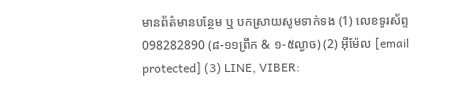មានព័ត៌មានបន្ថែម ឬ បកស្រាយសូមទាក់ទង (1) លេខទូរស័ព្ទ 098282890 (៨-១១ព្រឹក & ១-៥ល្ងាច) (2) អ៊ីម៉ែល [email protected] (3) LINE, VIBER: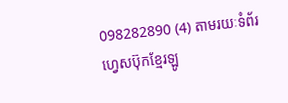098282890 (4) តាមរយៈទំព័រហ្វេសប៊ុកខ្មែរឡូ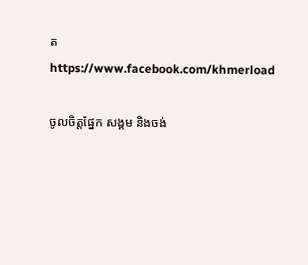ត https://www.facebook.com/khmerload

ចូលចិត្តផ្នែក សង្គម និងចង់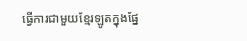ធ្វើការជាមួយខ្មែរឡូតក្នុងផ្នែ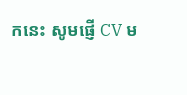កនេះ សូមផ្ញើ CV ម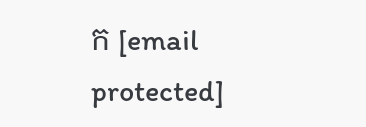ក [email protected]